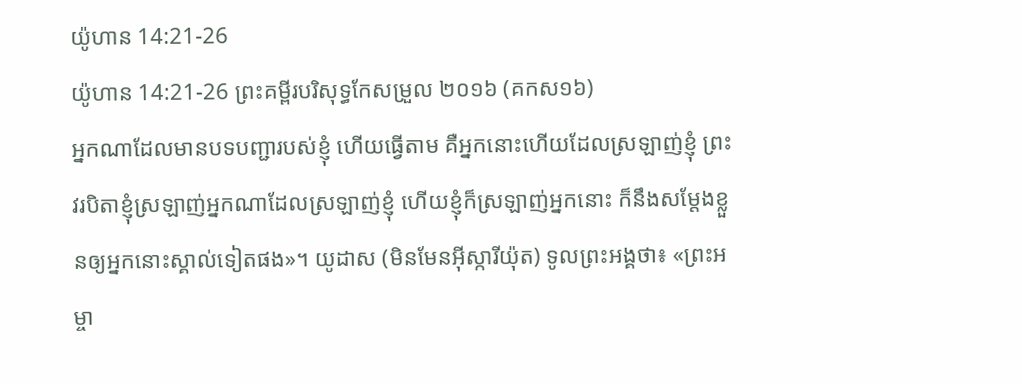យ៉ូហាន 14:21-26
យ៉ូហាន 14:21-26 ព្រះគម្ពីរបរិសុទ្ធកែសម្រួល ២០១៦ (គកស១៦)
អ្នកណាដែលមានបទបញ្ជារបស់ខ្ញុំ ហើយធ្វើតាម គឺអ្នកនោះហើយដែលស្រឡាញ់ខ្ញុំ ព្រះវរបិតាខ្ញុំស្រឡាញ់អ្នកណាដែលស្រឡាញ់ខ្ញុំ ហើយខ្ញុំក៏ស្រឡាញ់អ្នកនោះ ក៏នឹងសម្តែងខ្លួនឲ្យអ្នកនោះស្គាល់ទៀតផង»។ យូដាស (មិនមែនអ៊ីស្ការីយ៉ុត) ទូលព្រះអង្គថា៖ «ព្រះអម្ចា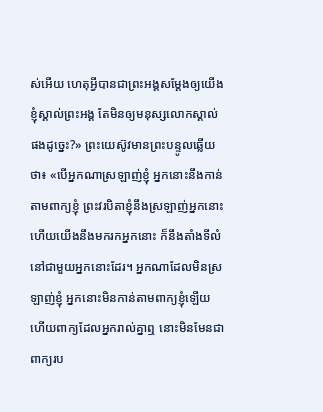ស់អើយ ហេតុអ្វីបានជាព្រះអង្គសម្តែងឲ្យយើងខ្ញុំស្គាល់ព្រះអង្គ តែមិនឲ្យមនុស្សលោកស្គាល់ផងដូច្នេះ?» ព្រះយេស៊ូវមានព្រះបន្ទូលឆ្លើយថា៖ «បើអ្នកណាស្រឡាញ់ខ្ញុំ អ្នកនោះនឹងកាន់តាមពាក្យខ្ញុំ ព្រះវរបិតាខ្ញុំនឹងស្រឡាញ់អ្នកនោះ ហើយយើងនឹងមករកអ្នកនោះ ក៏នឹងតាំងទីលំនៅជាមួយអ្នកនោះដែរ។ អ្នកណាដែលមិនស្រឡាញ់ខ្ញុំ អ្នកនោះមិនកាន់តាមពាក្យខ្ញុំឡើយ ហើយពាក្យដែលអ្នករាល់គ្នាឮ នោះមិនមែនជាពាក្យរប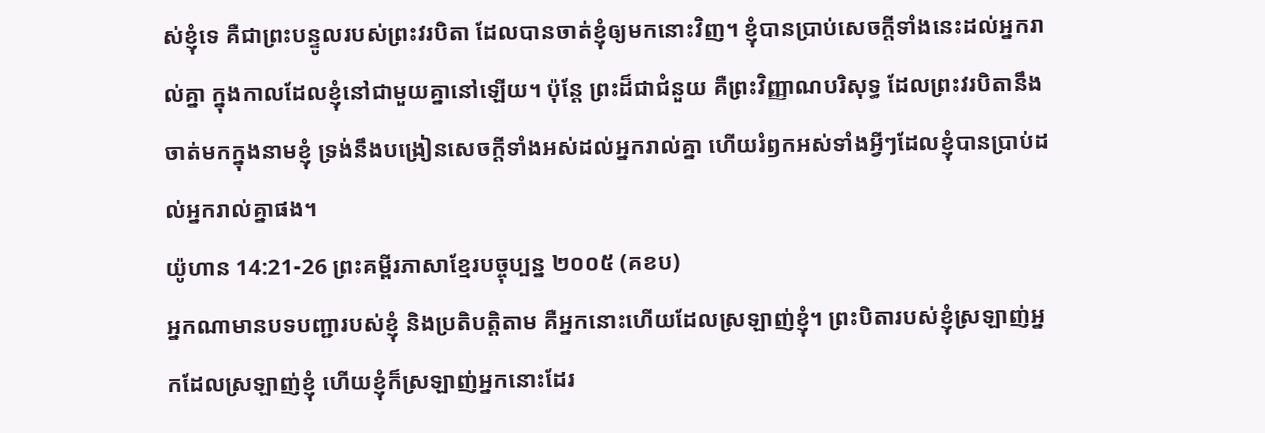ស់ខ្ញុំទេ គឺជាព្រះបន្ទូលរបស់ព្រះវរបិតា ដែលបានចាត់ខ្ញុំឲ្យមកនោះវិញ។ ខ្ញុំបានប្រាប់សេចក្ដីទាំងនេះដល់អ្នករាល់គ្នា ក្នុងកាលដែលខ្ញុំនៅជាមួយគ្នានៅឡើយ។ ប៉ុន្តែ ព្រះដ៏ជាជំនួយ គឺព្រះវិញ្ញាណបរិសុទ្ធ ដែលព្រះវរបិតានឹងចាត់មកក្នុងនាមខ្ញុំ ទ្រង់នឹងបង្រៀនសេចក្ដីទាំងអស់ដល់អ្នករាល់គ្នា ហើយរំឭកអស់ទាំងអ្វីៗដែលខ្ញុំបានប្រាប់ដល់អ្នករាល់គ្នាផង។
យ៉ូហាន 14:21-26 ព្រះគម្ពីរភាសាខ្មែរបច្ចុប្បន្ន ២០០៥ (គខប)
អ្នកណាមានបទបញ្ជារបស់ខ្ញុំ និងប្រតិបត្តិតាម គឺអ្នកនោះហើយដែលស្រឡាញ់ខ្ញុំ។ ព្រះបិតារបស់ខ្ញុំស្រឡាញ់អ្នកដែលស្រឡាញ់ខ្ញុំ ហើយខ្ញុំក៏ស្រឡាញ់អ្នកនោះដែរ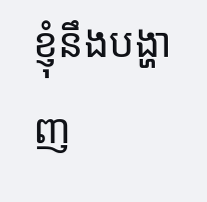ខ្ញុំនឹងបង្ហាញ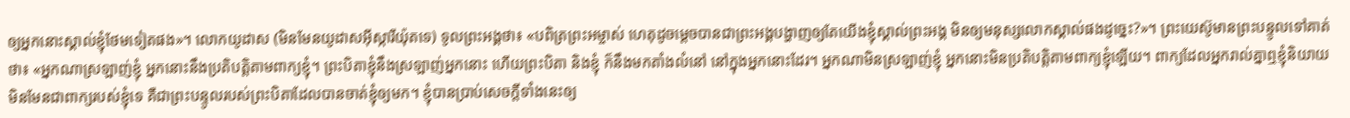ឲ្យអ្នកនោះស្គាល់ខ្ញុំថែមទៀតផង»។ លោកយូដាស (មិនមែនយូដាសអ៊ីស្ការីយ៉ុតទេ) ទូលព្រះអង្គថា៖ «បពិត្រព្រះអម្ចាស់ ហេតុដូចម្ដេចបានជាព្រះអង្គបង្ហាញឲ្យតែយើងខ្ញុំស្គាល់ព្រះអង្គ មិនឲ្យមនុស្សលោកស្គាល់ផងដូច្នេះ?»។ ព្រះយេស៊ូមានព្រះបន្ទូលទៅគាត់ថា៖ «អ្នកណាស្រឡាញ់ខ្ញុំ អ្នកនោះនឹងប្រតិបត្តិតាមពាក្យខ្ញុំ។ ព្រះបិតាខ្ញុំនឹងស្រឡាញ់អ្នកនោះ ហើយព្រះបិតា និងខ្ញុំ ក៏នឹងមកតាំងលំនៅ នៅក្នុងអ្នកនោះដែរ។ អ្នកណាមិនស្រឡាញ់ខ្ញុំ អ្នកនោះមិនប្រតិបត្តិតាមពាក្យខ្ញុំឡើយ។ ពាក្យដែលអ្នករាល់គ្នាឮខ្ញុំនិយាយ មិនមែនជាពាក្យរបស់ខ្ញុំទេ គឺជាព្រះបន្ទូលរបស់ព្រះបិតាដែលបានចាត់ខ្ញុំឲ្យមក។ ខ្ញុំបានប្រាប់សេចក្ដីទាំងនេះឲ្យ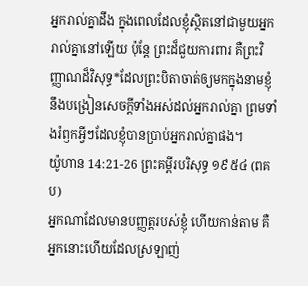អ្នករាល់គ្នាដឹង ក្នុងពេលដែលខ្ញុំស្ថិតនៅជាមួយអ្នករាល់គ្នានៅឡើយ ប៉ុន្តែ ព្រះដ៏ជួយការពារ គឺព្រះវិញ្ញាណដ៏វិសុទ្ធ*ដែលព្រះបិតាចាត់ឲ្យមកក្នុងនាមខ្ញុំ នឹងបង្រៀនសេចក្ដីទាំងអស់ដល់អ្នករាល់គ្នា ព្រមទាំងរំឭកអ្វីៗដែលខ្ញុំបានប្រាប់អ្នករាល់គ្នាផង។
យ៉ូហាន 14:21-26 ព្រះគម្ពីរបរិសុទ្ធ ១៩៥៤ (ពគប)
អ្នកណាដែលមានបញ្ញត្តរបស់ខ្ញុំ ហើយកាន់តាម គឺអ្នកនោះហើយដែលស្រឡាញ់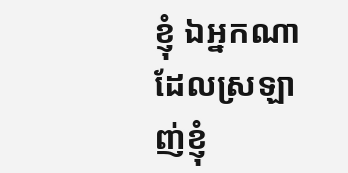ខ្ញុំ ឯអ្នកណាដែលស្រឡាញ់ខ្ញុំ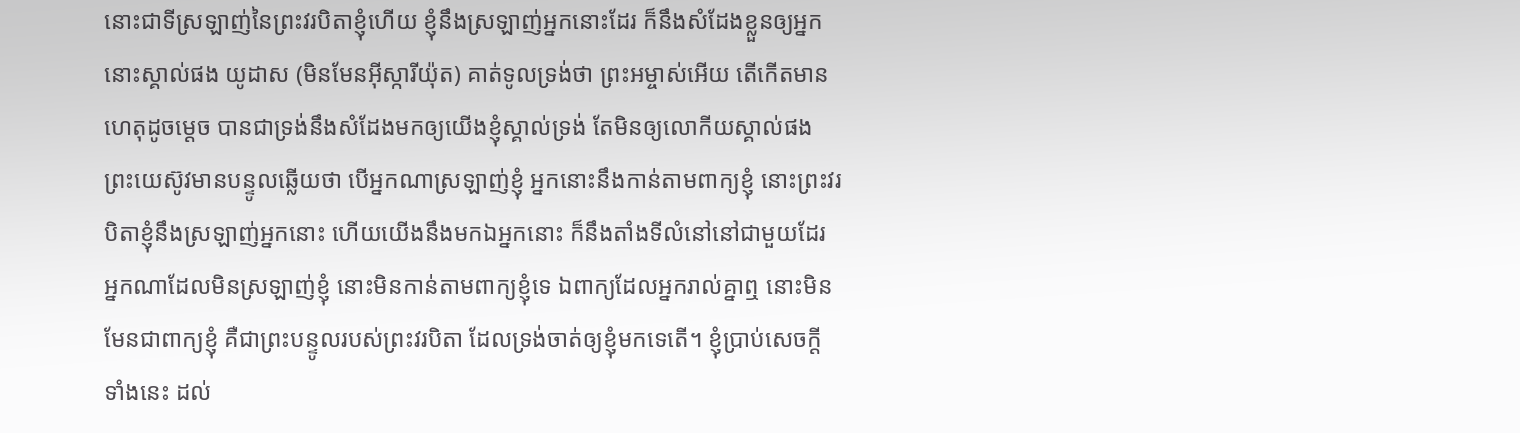នោះជាទីស្រឡាញ់នៃព្រះវរបិតាខ្ញុំហើយ ខ្ញុំនឹងស្រឡាញ់អ្នកនោះដែរ ក៏នឹងសំដែងខ្លួនឲ្យអ្នកនោះស្គាល់ផង យូដាស (មិនមែនអ៊ីស្ការីយ៉ុត) គាត់ទូលទ្រង់ថា ព្រះអម្ចាស់អើយ តើកើតមានហេតុដូចម្តេច បានជាទ្រង់នឹងសំដែងមកឲ្យយើងខ្ញុំស្គាល់ទ្រង់ តែមិនឲ្យលោកីយស្គាល់ផង ព្រះយេស៊ូវមានបន្ទូលឆ្លើយថា បើអ្នកណាស្រឡាញ់ខ្ញុំ អ្នកនោះនឹងកាន់តាមពាក្យខ្ញុំ នោះព្រះវរបិតាខ្ញុំនឹងស្រឡាញ់អ្នកនោះ ហើយយើងនឹងមកឯអ្នកនោះ ក៏នឹងតាំងទីលំនៅនៅជាមួយដែរ អ្នកណាដែលមិនស្រឡាញ់ខ្ញុំ នោះមិនកាន់តាមពាក្យខ្ញុំទេ ឯពាក្យដែលអ្នករាល់គ្នាឮ នោះមិនមែនជាពាក្យខ្ញុំ គឺជាព្រះបន្ទូលរបស់ព្រះវរបិតា ដែលទ្រង់ចាត់ឲ្យខ្ញុំមកទេតើ។ ខ្ញុំប្រាប់សេចក្ដីទាំងនេះ ដល់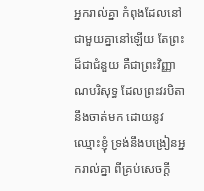អ្នករាល់គ្នា កំពុងដែលនៅជាមួយគ្នានៅឡើយ តែព្រះដ៏ជាជំនួយ គឺជាព្រះវិញ្ញាណបរិសុទ្ធ ដែលព្រះវរបិតានឹងចាត់មក ដោយនូវឈ្មោះខ្ញុំ ទ្រង់នឹងបង្រៀនអ្នករាល់គ្នា ពីគ្រប់សេចក្ដី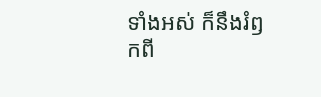ទាំងអស់ ក៏នឹងរំឭកពី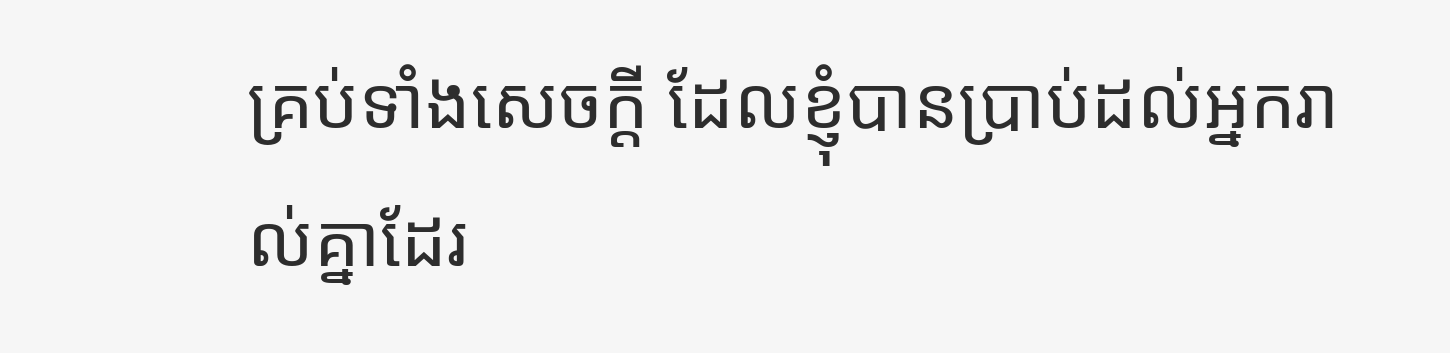គ្រប់ទាំងសេចក្ដី ដែលខ្ញុំបានប្រាប់ដល់អ្នករាល់គ្នាដែរ